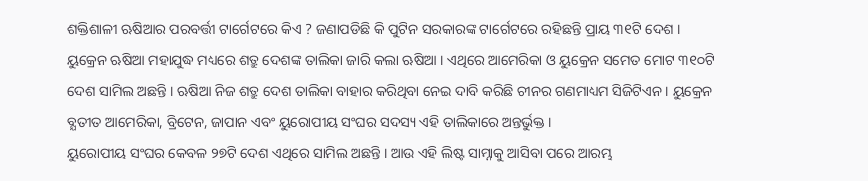ଶକ୍ତିଶାଳୀ ଋଷିଆର ପରବର୍ତ୍ତୀ ଟାର୍ଗେଟରେ କିଏ ? ଜଣାପଡିଛି କି ପୁଟିନ ସରକାରଙ୍କ ଟାର୍ଗେଟରେ ରହିଛନ୍ତି ପ୍ରାୟ ୩୧ଟି ଦେଶ । ୟୁକ୍ରେନ ଋଷିଆ ମହାଯୁଦ୍ଧ ମଧ୍ୟରେ ଶତ୍ରୁ ଦେଶଙ୍କ ତାଲିକା ଜାରି କଲା ଋଷିଆ । ଏଥିରେ ଆମେରିକା ଓ ୟୁକ୍ରେନ ସମେତ ମୋଟ ୩୧୦ଟି ଦେଶ ସାମିଲ ଅଛନ୍ତି । ଋଷିଆ ନିଜ ଶତ୍ରୁ ଦେଶ ତାଲିକା ବାହାର କରିଥିବା ନେଇ ଦାବି କରିଛି ଚୀନର ଗଣମାଧ୍ୟମ ସିଜିଟିଏନ । ୟୁକ୍ରେନ ବ୍ଯତୀତ ଆମେରିକା, ବ୍ରିଟେନ, ଜାପାନ ଏବଂ ୟୁରୋପୀୟ ସଂଘର ସଦସ୍ୟ ଏହି ତାଲିକାରେ ଅନ୍ତର୍ଭୁକ୍ତ ।
ୟୁରୋପୀୟ ସଂଘର କେବଳ ୨୭ଟି ଦେଶ ଏଥିରେ ସାମିଲ ଅଛନ୍ତି । ଆଉ ଏହି ଲିଷ୍ଟ ସାମ୍ନାକୁ ଆସିବା ପରେ ଆରମ୍ଭ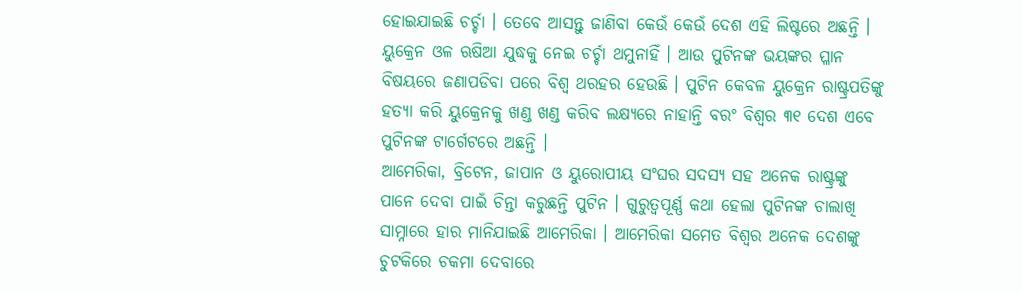ହୋଇଯାଇଛି ଚର୍ଚ୍ଚା । ତେବେ ଆସନ୍ତୁ ଜାଣିବା କେଉଁ କେଉଁ ଦେଶ ଏହି ଲିଷ୍ଟରେ ଅଛନ୍ତି । ୟୁକ୍ରେନ ଓଳ ଋଷିଆ ଯୁଦ୍ଧକୁ ନେଇ ଚର୍ଚ୍ଚା ଥମୁନାହିଁ । ଆଉ ପୁଟିନଙ୍କ ଭୟଙ୍କର ପ୍ଳାନ ବିଷୟରେ ଜଣାପଡିବା ପରେ ବିଶ୍ଵ ଥରହର ହେଉଛି । ପୁଟିନ କେବଳ ୟୁକ୍ରେନ ରାଷ୍ଟ୍ରପତିଙ୍କୁ ହତ୍ୟା କରି ୟୁକ୍ରେନକୁ ଖଣ୍ଡ ଖଣ୍ଡ କରିବ ଲକ୍ଷ୍ୟରେ ନାହାନ୍ତି ବରଂ ବିଶ୍ଵର ୩୧ ଦେଶ ଏବେ ପୁଟିନଙ୍କ ଟାର୍ଗେଟରେ ଅଛନ୍ତି ।
ଆମେରିକା, ବ୍ରିଟେନ, ଜାପାନ ଓ ୟୁରୋପୀୟ ସଂଘର ସଦସ୍ୟ ସହ ଅନେକ ରାଷ୍ଟ୍ରଙ୍କୁ ପାନେ ଦେବା ପାଇଁ ଚିନ୍ତା କରୁଛନ୍ତି ପୁଟିନ । ଗୁରୁତ୍ୱପୂର୍ଣ୍ଣ କଥା ହେଲା ପୁଟିନଙ୍କ ଚାଲାଖି ସାମ୍ନାରେ ହାର ମାନିଯାଇଛି ଆମେରିକା । ଆମେରିକା ସମେତ ବିଶ୍ଵର ଅନେକ ଦେଶଙ୍କୁ ଚୁଟକିରେ ଚକମା ଦେବାରେ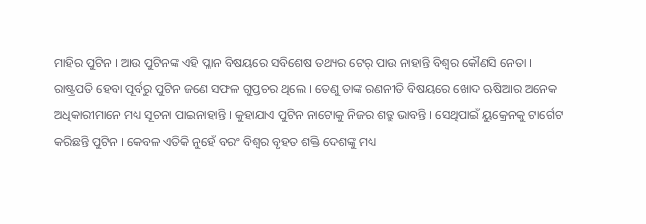ମାହିର ପୁଟିନ । ଆଉ ପୁଟିନଙ୍କ ଏହି ପ୍ଳାନ ବିଷୟରେ ସବିଶେଷ ତଥ୍ୟର ଟେର୍ ପାଉ ନାହାନ୍ତି ବିଶ୍ଵର କୌଣସି ନେତା ।
ରାଷ୍ଟ୍ରପତି ହେବା ପୂର୍ବରୁ ପୁଟିନ ଜଣେ ସଫଳ ଗୁପ୍ତଚର ଥିଲେ । ତେଣୁ ତାଙ୍କ ରଣନୀତି ବିଷୟରେ ଖୋଦ ଋଷିଆର ଅନେକ ଅଧିକାରୀମାନେ ମଧ୍ୟ ସୂଚନା ପାଇନାହାନ୍ତି । କୁହାଯାଏ ପୁଟିନ ନାଟୋକୁ ନିଜର ଶତ୍ରୁ ଭାବନ୍ତି । ସେଥିପାଇଁ ୟୁକ୍ରେନକୁ ଟାର୍ଗେଟ କରିଛନ୍ତି ପୁଟିନ । କେବଳ ଏତିକି ନୁହେଁ ବରଂ ବିଶ୍ଵର ବୃହତ ଶକ୍ତି ଦେଶଙ୍କୁ ମଧ୍ୟ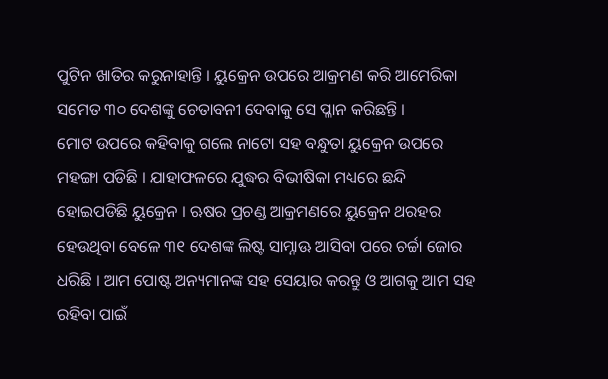ପୁଟିନ ଖାତିର କରୁନାହାନ୍ତି । ୟୁକ୍ରେନ ଉପରେ ଆକ୍ରମଣ କରି ଆମେରିକା ସମେତ ୩୦ ଦେଶଙ୍କୁ ଚେତାବନୀ ଦେବାକୁ ସେ ପ୍ଳାନ କରିଛନ୍ତି ।
ମୋଟ ଉପରେ କହିବାକୁ ଗଲେ ନାଟୋ ସହ ବନ୍ଧୁତା ୟୁକ୍ରେନ ଉପରେ ମହଙ୍ଗା ପଡିଛି । ଯାହାଫଳରେ ଯୁଦ୍ଧର ବିଭୀଷିକା ମଧ୍ୟରେ ଛନ୍ଦି ହୋଇପଡିଛି ୟୁକ୍ରେନ । ଋଷର ପ୍ରଚଣ୍ଡ ଆକ୍ରମଣରେ ୟୁକ୍ରେନ ଥରହର ହେଉଥିବା ବେଳେ ୩୧ ଦେଶଙ୍କ ଲିଷ୍ଟ ସାମ୍ନାଊ ଆସିବା ପରେ ଚର୍ଚ୍ଚା ଜୋର ଧରିଛି । ଆମ ପୋଷ୍ଟ ଅନ୍ୟମାନଙ୍କ ସହ ସେୟାର କରନ୍ତୁ ଓ ଆଗକୁ ଆମ ସହ ରହିବା ପାଇଁ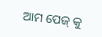ଆମ ପେଜ୍ କୁ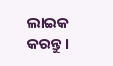ଲାଇକ କରନ୍ତୁ ।